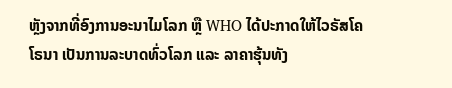ຫຼັງຈາກທີ່ອົງການອະນາໄມໂລກ ຫຼື WHO ໄດ້ປະກາດໃຫ້ໄວຣັສໂຄໂຣນາ ເປັນການລະບາດທົ່ວໂລກ ແລະ ລາຄາຮຸ້ນທັງ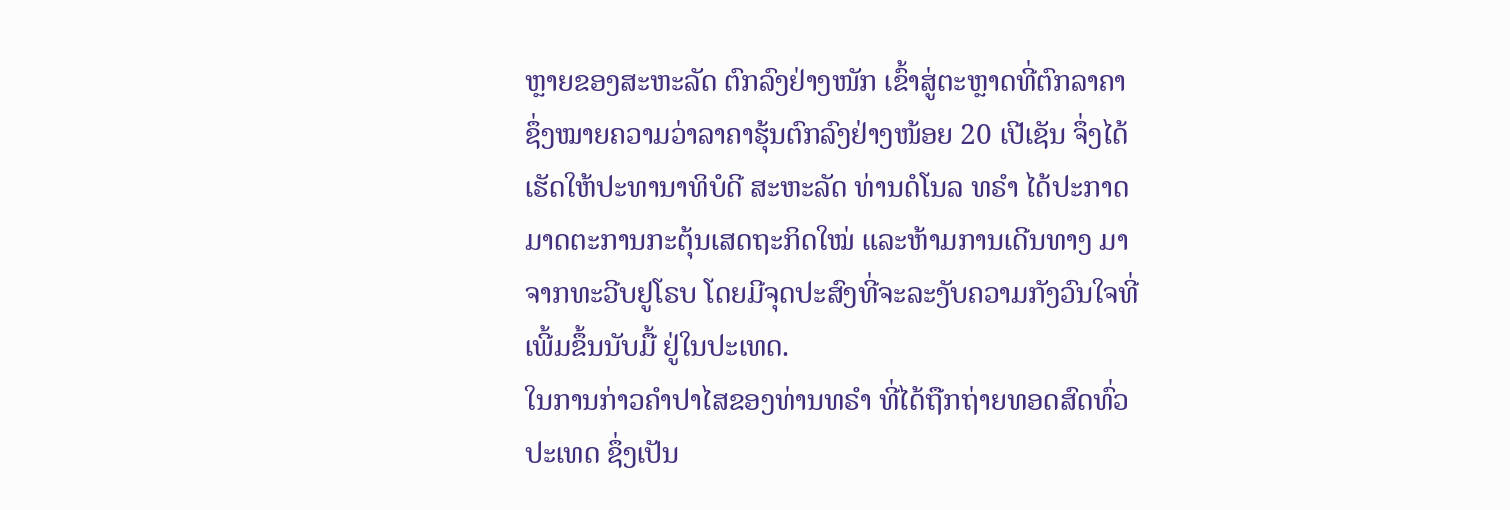ຫຼາຍຂອງສະຫະລັດ ຕົກລົງຢ່າງໜັກ ເຂົ້າສູ່ຕະຫຼາດທີ່ຕົກລາຄາ ຊຶ່ງໝາຍຄວາມວ່າລາຄາຮຸ້ນຕົກລົງຢ່າງໜ້ອຍ 20 ເປີເຊັນ ຈຶ່ງໄດ້ເຮັດໃຫ້ປະທານາທິບໍດີ ສະຫະລັດ ທ່ານດໍໂນລ ທຣຳ ໄດ້ປະກາດມາດຕະການກະຕຸ້ນເສດຖະກິດໃໝ່ ແລະຫ້າມການເດີນທາງ ມາຈາກທະວີບຢູໂຣບ ໂດຍມີຈຸດປະສົງທີ່ຈະລະງັບຄວາມກັງວົນໃຈທີ່ເພີ້ມຂຶ້ນນັບມື້ ຢູ່ໃນປະເທດ.
ໃນການກ່າວຄຳປາໄສຂອງທ່ານທຣຳ ທີ່ໄດ້ຖືກຖ່າຍທອດສົດທົ່ວປະເທດ ຊຶ່ງເປັນ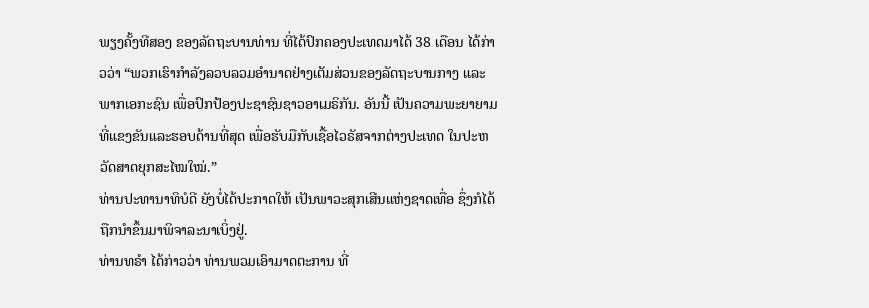ພຽງຄັ້ງທີສອງ ຂອງລັດຖະບານທ່ານ ທີ່ໄດ້ປົກຄອງປະເທດມາໄດ້ 38 ເດືອນ ໄດ້ກ່າວວ່າ “ພວກເຮົາກຳລັງລວບລວມອຳນາດຢ່າງເຕັມສ່ວນຂອງລັດຖະບານກາງ ແລະພາກເອກະຊົນ ເພື່ອປົກປ້ອງປະຊາຊົນຊາວອາເມຣິກັນ. ອັນນີ້ ເປັນຄວາມພະຍາຍາມທີ່ແຂງຂັນແລະຮອບດ້ານທີ່ສຸດ ເພື່ອຮັບມືກັບເຊື້ອໄວຣັສຈາກຕ່າງປະເທດ ໃນປະຫວັດສາດຍຸກສະໄໝໃໝ່.”
ທ່ານປະທານາທິບໍດີ ຍັງບໍ່ໄດ້ປະກາດໃຫ້ ເປັນພາວະສຸກເສີນແຫ່ງຊາດເທື່ອ ຊຶ່ງກໍໄດ້ຖືກນຳຂຶ້ນມາພິຈາລະນາເບິ່ງຢູ່.
ທ່ານທຣຳ ໄດ້ກ່າວວ່າ ທ່ານພວມເອົາມາດຕະການ ທີ່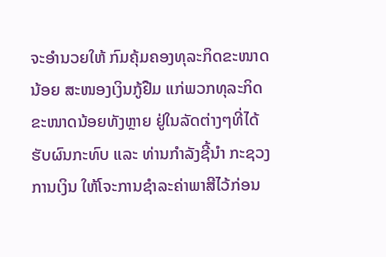ຈະອຳນວຍໃຫ້ ກົມຄຸ້ມຄອງທຸລະກິດຂະໜາດນ້ອຍ ສະໜອງເງິນກູ້ຢືມ ແກ່ພວກທຸລະກິດຂະໜາດນ້ອຍທັງຫຼາຍ ຢູ່ໃນລັດຕ່າງໆທີ່ໄດ້ຮັບຜົນກະທົບ ແລະ ທ່ານກຳລັງຊີ້ນຳ ກະຊວງການເງິນ ໃຫ້ໂຈະການຊຳລະຄ່າພາສີໄວ້ກ່ອນ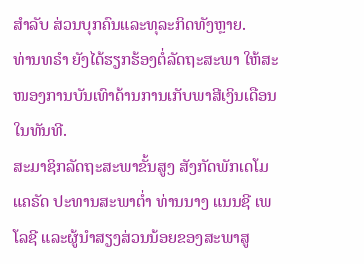ສຳລັບ ສ່ວນບຸກຄົນແລະທຸລະກິດທັງຫຼາຍ.
ທ່ານທຣຳ ຍັງໄດ້ຮຽກຮ້ອງຕໍ່ລັດຖະສະພາ ໃຫ້ສະໜອງການບັນເທົາດ້ານການເກັບພາສີເງິນເດືອນ ໃນທັນທີ.
ສະມາຊິກລັດຖະສະພາຂັ້ນສູງ ສັງກັດພັກເດໂມແຄຣັດ ປະທານສະພາຕ່ຳ ທ່ານນາງ ແນນຊີ ເພໂລຊີ ແລະຜູ້ນຳສຽງສ່ວນນ້ອຍຂອງສະພາສູ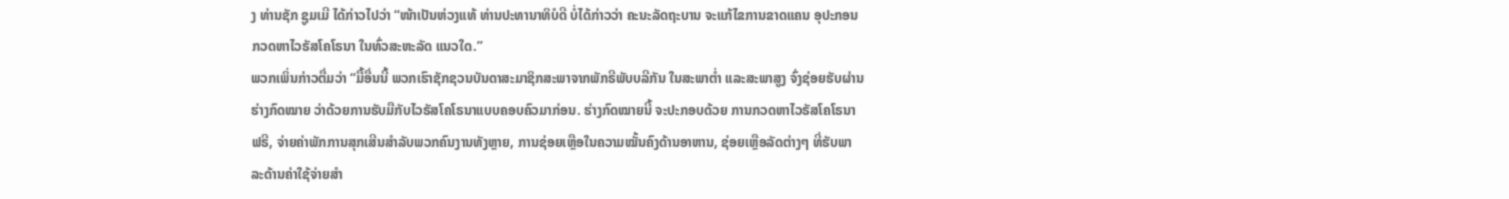ງ ທ່ານຊັກ ຊູມເມີ ໄດ້ກ່າວໄປວ່າ “ໜ້າເປັນຫ່ວງແທ້ ທ່ານປະທານາທິບໍດີ ບໍ່ໄດ້ກ່າວວ່າ ຄະນະລັດຖະບານ ຈະແກ້ໄຂການຂາດແຄນ ອຸປະກອນກວດຫາໄວຣັສໂຄໂຣນາ ໃນທົ່ວສະຫະລັດ ແນວໃດ.”
ພວກເພິ່ນກ່າວຕື່ມວ່າ “ມື້ອື່ນນີ້ ພວກເຮົາຊັກຊວນບັນດາສະມາຊິກສະພາຈາກພັກຣີພັບບລີກັນ ໃນສະພາຕ່ຳ ແລະສະພາສູງ ຈົ່ງຊ່ອຍຮັບຜ່ານຮ່າງກົດໝາຍ ວ່າດ້ວຍການຮັບມືກັບໄວຣັສໂຄໂຣນາແບບຄອບຄົວມາກ່ອນ. ຮ່າງກົດໝາຍນີ້ ຈະປະກອບດ້ວຍ ການກວດຫາໄວຣັສໂຄໂຣນາ ຟຣີ, ຈ່າຍຄ່າພັກການສຸກເສີນສຳລັບພວກຄົນງານທັງຫຼາຍ, ການຊ່ອຍເຫຼືອໃນຄວາມໝັ້ນຄົງດ້ານອາຫານ, ຊ່ອຍເຫຼືອລັດຕ່າງໆ ທີ່ຮັບພາລະດ້ານຄ່າໃຊ້ຈ່າຍສຳ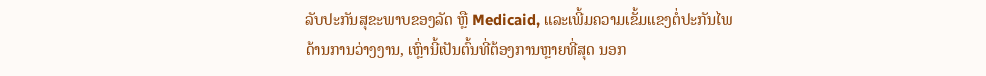ລັບປະກັນສຸຂະພາບຂອງລັດ ຫຼື Medicaid, ແລະເພີ້ມຄວາມເຂັ້ມແຂງຕໍ່ປະກັນໄພດ້ານການວ່າງງານ, ເຫຼົ່ານີ້ເປັນຕົ້ນທີ່ຕ້ອງການຫຼາຍທີ່ສຸດ ນອກ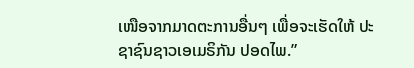ເໜືອຈາກມາດຕະການອື່ນໆ ເພື່ອຈະເຮັດໃຫ້ ປະຊາຊົນຊາວເອເມຣິກັນ ປອດໄພ.”